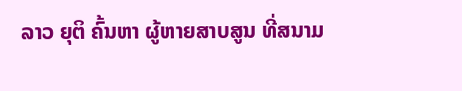ລາວ ຍຸຕິ ຄົ້ນຫາ ຜູ້ຫາຍສາບສູນ ທີ່ສນາມ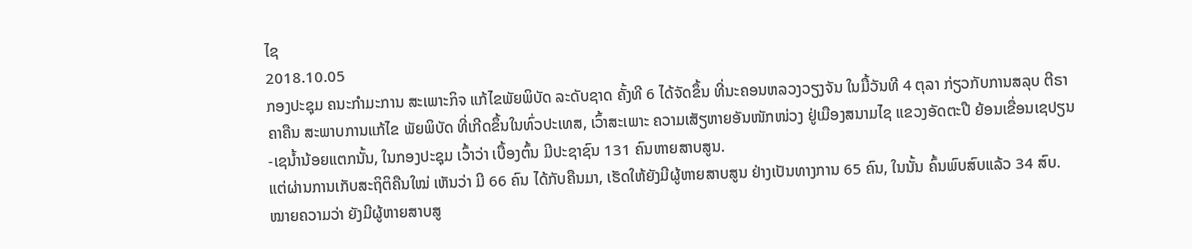ໄຊ
2018.10.05
ກອງປະຊຸມ ຄນະກຳມະການ ສະເພາະກິຈ ແກ້ໄຂພັຍພິບັດ ລະດັບຊາດ ຄັ້ງທີ 6 ໄດ້ຈັດຂຶ້ນ ທີ່ນະຄອນຫລວງວຽງຈັນ ໃນມື້ວັນທີ 4 ຕຸລາ ກ່ຽວກັບການສລຸບ ຕີຣາຄາຄືນ ສະພາບການແກ້ໄຂ ພັຍພິບັດ ທີ່ເກີດຂຶ້ນໃນທົ່ວປະເທສ, ເວົ້າສະເພາະ ຄວາມເສັຽຫາຍອັນໜັກໜ່ວງ ຢູ່ເມືອງສນາມໄຊ ແຂວງອັດຕະປື ຍ້ອນເຂື່ອນເຊປຽນ-ເຊນໍ້ານ້ອຍແຕກນັ້ນ, ໃນກອງປະຊຸມ ເວົ້າວ່າ ເບື້ອງຕົ້ນ ມີປະຊາຊົນ 131 ຄົນຫາຍສາບສູນ.
ແຕ່ຜ່ານການເກັບສະຖິຕິຄືນໃໝ່ ເຫັນວ່າ ມີ 66 ຄົນ ໄດ້ກັບຄືນມາ, ເຮັດໃຫ້ຍັງມີຜູ້ຫາຍສາບສູນ ຢ່າງເປັນທາງການ 65 ຄົນ, ໃນນັ້ນ ຄົ້ນພົບສົບແລ້ວ 34 ສົບ. ໝາຍຄວາມວ່າ ຍັງມີຜູ້ຫາຍສາບສູ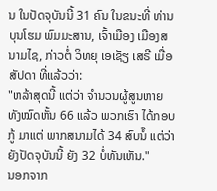ນ ໃນປັດຈຸບັນນີ້ 31 ຄົນ ໃນຂນະທີ່ ທ່ານ ບຸນໂຮມ ພົມມະສານ, ເຈົ້າເມືອງ ເມືອງສນາມໄຊ, ກ່າວຕໍ່ ວິທຍຸ ເອເຊັຽ ເສຣີ ເມື່ອສັປດາ ທີ່ແລ້ວວ່າ:
"ຫລ້າສຸດນີ້ ແຕ່ວ່າ ຈໍານວນຜູ້ສູນຫາຍ ທັງໝົດຫັ້ນ 66 ແລ້ວ ພວກເຮົາ ໄດ້ກອບກູ້ ມາແຕ່ ພາກສນາມໄດ້ 34 ສົບນໍ໊ ແຕ່ວ່າ ຍັງປັດຈຸບັນນີ້ ຍັງ 32 ບໍ່ທັນເຫັນ."
ນອກຈາກ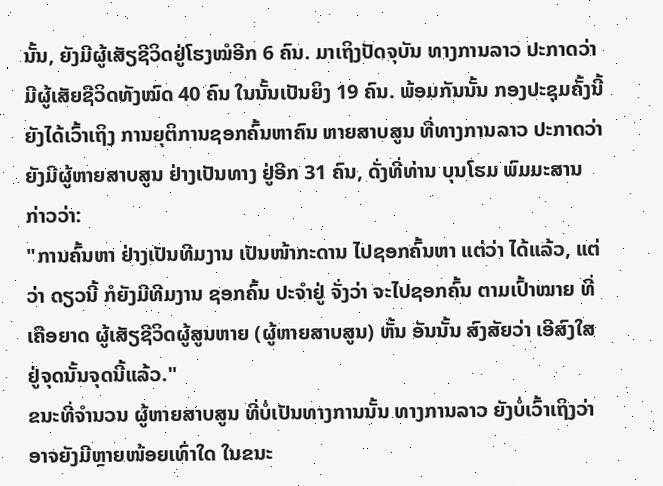ນັ້ນ, ຍັງມີຜູ້ເສັຽຊີວິດຢູ່ໂຮງໝໍອີກ 6 ຄົນ. ມາເຖິງປັດຈຸບັນ ທາງການລາວ ປະກາດວ່າ ມີຜູ້ເສັຍຊີວິດທັງໝົດ 40 ຄົນ ໃນນັ້ນເປັນຍິງ 19 ຄົນ. ພ້ອມກັນນັ້ນ ກອງປະຊຸມຄັ້ງນີ້ ຍັງໄດ້ເວົ້າເຖິງ ການຍຸຕິການຊອກຄົ້ນຫາຄົນ ຫາຍສາບສູນ ທີ່ທາງການລາວ ປະກາດວ່າ ຍັງມີຜູ້ຫາຍສາບສູນ ຢ່າງເປັນທາງ ຢູ່ອີກ 31 ຄົນ, ດັ່ງທີ່ທ່ານ ບຸນໂຮມ ພົມມະສານ ກ່າວວ່າ:
"ການຄົ້ນຫາ ຢ່າງເປັນທີມງານ ເປັນໜ້າກະດານ ໄປຊອກຄົ້ນຫາ ແຕ່ວ່າ ໄດ້ແລ້ວ, ແຕ່ວ່າ ດຽວນີ້ ກໍຍັງມີທີມງານ ຊອກຄົ້ນ ປະຈໍາຢູ່ ຈັ່ງວ່າ ຈະໄປຊອກຄົ້ນ ຕາມເປົ້າໝາຍ ທີ່ເຄືອຍາດ ຜູ້ເສັຽຊີວິດຜູ້ສູນຫາຍ (ຜູ້ຫາຍສາບສູນ) ຫັ້ນ ອັນນັ້ນ ສົງສັຍວ່າ ເອີສົງໃສ ຢູ່ຈຸດນັ້ນຈຸດນີ້ແລ້ວ."
ຂນະທີ່ຈໍານວນ ຜູ້ຫາຍສາບສູນ ທີ່ບໍ່ເປັນທາງການນັ້ນ ທາງການລາວ ຍັງບໍ່ເວົ້າເຖິງວ່າ ອາຈຍັງມີຫຼາຍໜ້ອຍເທົ່າໃດ ໃນຂນະ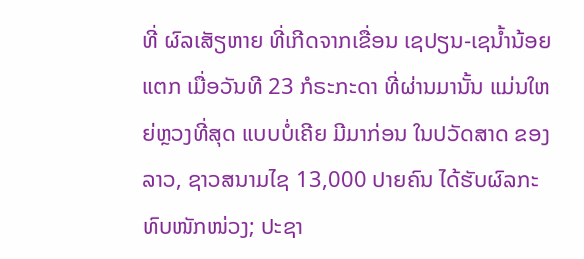ທີ່ ຜົລເສັຽຫາຍ ທີ່ເກີດຈາກເຂື່ອນ ເຊປຽນ-ເຊນໍ້ານ້ອຍແຕກ ເມື່ອວັນທີ 23 ກໍຣະກະດາ ທີ່ຜ່ານມານັ້ນ ແມ່ນໃຫຍ່ຫຼວງທີ່ສຸດ ແບບບໍ່ເຄີຍ ມີມາກ່ອນ ໃນປວັດສາດ ຂອງລາວ, ຊາວສນາມໄຊ 13,000 ປາຍຄົນ ໄດ້ຮັບຜົລກະທົບໜັກໜ່ວງ; ປະຊາ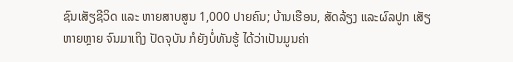ຊົນເສັຽຊີວິດ ແລະ ຫາຍສາບສູນ 1,000 ປາຍຄົນ; ບ້ານເຮືອນ, ສັດລ້ຽງ ແລະຜົລປູກ ເສັຽຫາຍຫຼາຍ ຈົນມາເຖິງ ປັດຈຸບັນ ກໍຍັງບໍ່ທັນຮູ້ ໄດ້ວ່າເປັນມູນຄ່າ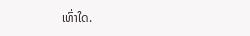ເທົ່າໃດ.